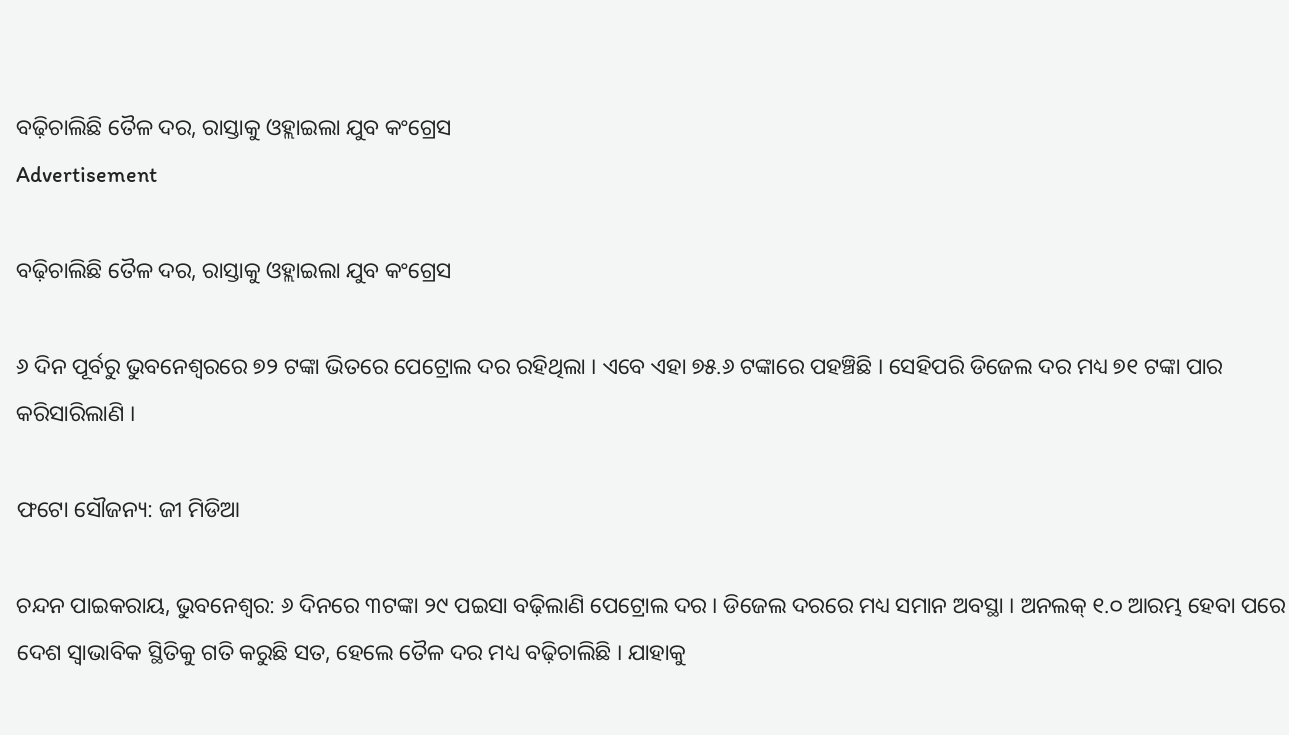ବଢ଼ିଚାଲିଛି ତୈଳ ଦର, ରାସ୍ତାକୁ ଓହ୍ଲାଇଲା ଯୁବ କଂଗ୍ରେସ
Advertisement

ବଢ଼ିଚାଲିଛି ତୈଳ ଦର, ରାସ୍ତାକୁ ଓହ୍ଲାଇଲା ଯୁବ କଂଗ୍ରେସ

୬ ଦିନ ପୂର୍ବରୁ ଭୁବନେଶ୍ୱରରେ ୭୨ ଟଙ୍କା ଭିତରେ ପେଟ୍ରୋଲ ଦର ରହିଥିଲା । ଏବେ ଏହା ୭୫.୬ ଟଙ୍କାରେ ପହଞ୍ଚିଛି । ସେହିପରି ଡିଜେଲ ଦର ମଧ୍ୟ ୭୧ ଟଙ୍କା ପାର କରିସାରିଲାଣି ।

ଫଟୋ ସୌଜନ୍ୟ: ଜୀ ମିଡିଆ

ଚନ୍ଦନ ପାଇକରାୟ, ଭୁବନେଶ୍ୱର: ୬ ଦିନରେ ୩ଟଙ୍କା ୨୯ ପଇସା ବଢ଼ିଲାଣି ପେଟ୍ରୋଲ ଦର । ଡିଜେଲ ଦରରେ ମଧ୍ୟ ସମାନ ଅବସ୍ଥା । ଅନଲକ୍ ୧.୦ ଆରମ୍ଭ ହେବା ପରେ ଦେଶ ସ୍ୱାଭାବିକ ସ୍ଥିତିକୁ ଗତି କରୁଛି ସତ, ହେଲେ ତୈଳ ଦର ମଧ୍ୟ ବଢ଼ିଚାଲିଛି । ଯାହାକୁ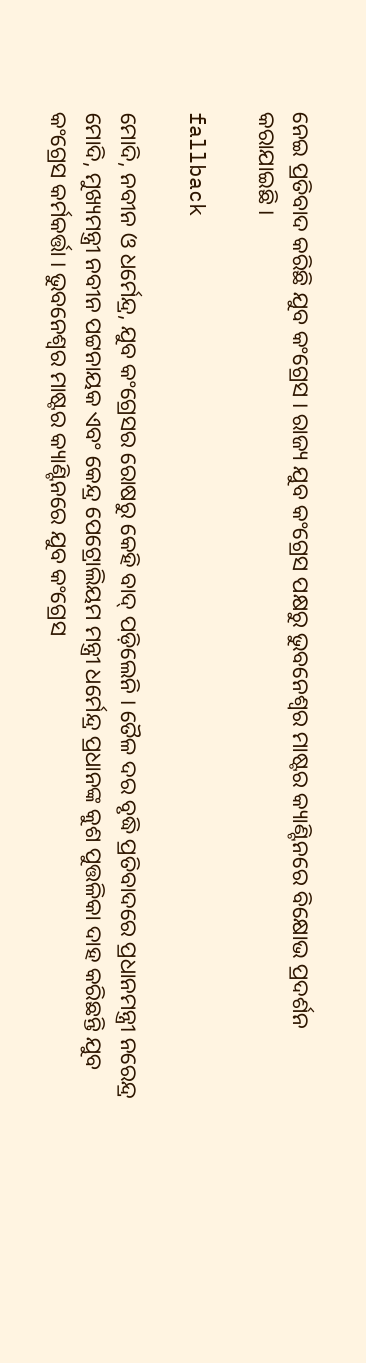ନେଇ ପ୍ରତିବାଦ କରିଛି ଯୁବ କଂଗ୍ରେସ । ରାଜ୍ୟ ଯୁବ କଂଗ୍ରେସ ପକ୍ଷରୁ ଭୁବନେଶ୍ୱର ମାଷ୍ଟର କ୍ୟାଣ୍ଟିନରେ ବିକ୍ଷୋଭ ପ୍ରଦର୍ଶନ କରାଯାଇଛି ।

fallback

ମୋଦି, ନବୀନ ଓ ଧର୍ମେନ୍ଦ୍ର, ଯୁବ କଂଗ୍ରେସର ରୋଷରୁ କେହି ବାଦ୍ ପଡ଼ିଲେନି । ତୈଳ ଦର ବୃଦ୍ଧି ପ୍ରତିବାଦରେ ପ୍ରଧାନମନ୍ତ୍ରୀ ନରେନ୍ଦ୍ର ମୋଦି, ମୁଖ୍ୟମନ୍ତ୍ରୀ ନବୀନ ପଟ୍ଟନାୟକ ଏବଂ କେନ୍ଦ୍ର ପେଟ୍ରୋଲିୟମ ମନ୍ତ୍ରୀ ଧର୍ମେନ୍ଦ୍ର ପ୍ରଧାନଙ୍କ କୁଶ ପୁତ୍ତଳିକା ଦାହ କରିଛନ୍ତି ଯୁବ କଂଗ୍ରେସ କର୍ମକର୍ତ୍ତା । ଭୁବନେଶ୍ୱର ମାଷ୍ଟର କ୍ୟାଣ୍ଟିନରେ ଯୁବ କଂଗ୍ରେସ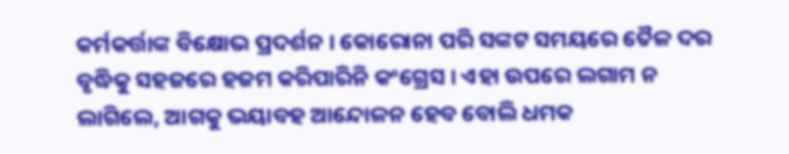କର୍ମକର୍ତ୍ତାଙ୍କ ବିକ୍ଷୋଭ ପ୍ରଦର୍ଶନ । କୋରୋନା ପରି ସଙ୍କଟ ସମୟରେ ତୈଳ ଦର ବୃଦ୍ଧିକୁ ସହଜରେ ହଜମ କରିପାରିନି କଂଗ୍ରେସ । ଏହା ଉପରେ ଲଗାମ ନ ଲାଗିଲେ, ଆଗକୁ ଭୟାବହ ଆନ୍ଦୋଳନ ହେବ ବୋଲି ଧମକ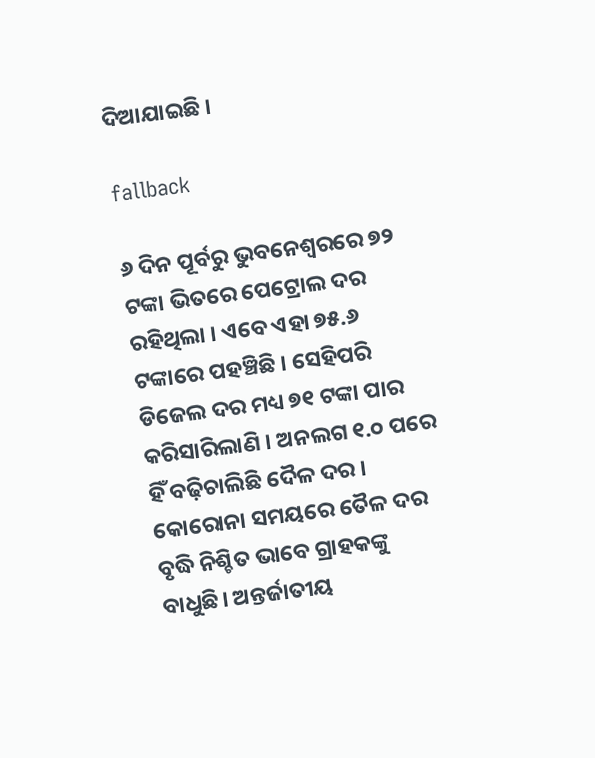ଦିଆଯାଇଛି ।

fallback

୬ ଦିନ ପୂର୍ବରୁ ଭୁବନେଶ୍ୱରରେ ୭୨ ଟଙ୍କା ଭିତରେ ପେଟ୍ରୋଲ ଦର ରହିଥିଲା । ଏବେ ଏହା ୭୫.୬ ଟଙ୍କାରେ ପହଞ୍ଚିଛି । ସେହିପରି ଡିଜେଲ ଦର ମଧ୍ୟ ୭୧ ଟଙ୍କା ପାର କରିସାରିଲାଣି । ଅନଲଗ ୧.୦ ପରେ ହିଁ ବଢ଼ିଚାଲିଛି ଦୈଳ ଦର । କୋରୋନା ସମୟରେ ତୈଳ ଦର ବୃଦ୍ଧି ନିଶ୍ଚିତ ଭାବେ ଗ୍ରାହକଙ୍କୁ ବାଧୁଛି। ଅନ୍ତର୍ଜାତୀୟ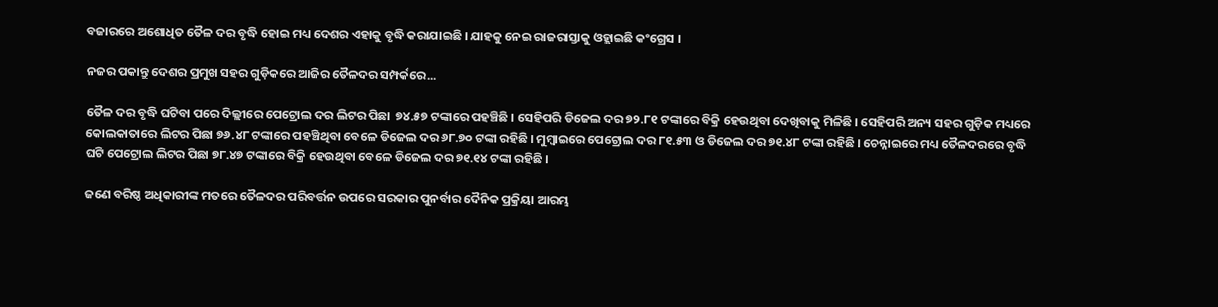ବଜାରରେ ଅଶୋଧିତ ତୈଳ ଦର ବୃଦ୍ଧି ହୋଇ ମଧ୍ୟ ଦେଶର ଏହାକୁ ବୃଦ୍ଧି କରାଯାଇଛି । ଯାହକୁ ନେଇ ରାଜରାସ୍ତାକୁ ଓହ୍ଲାଇଛି କଂଗ୍ରେସ ।

ନଜର ପକାନ୍ତୁ ଦେଶର ପ୍ରମୁଖ ସହର ଗୁଡ଼ିକରେ ଆଜିର ତୈଳଦର ସମ୍ପର୍କରେ...

ତୈଳ ଦର ବୃଦ୍ଧି ଘଟିବା ପରେ ଦିଲ୍ଲୀରେ ପେଟ୍ରୋଲ ଦର ଲିଟର ପିଛା  ୭୪.୫୭ ଟଙ୍କାରେ ପହଞ୍ଚିଛି । ସେହିପରି ଡିଜେଲ ଦର ୭୨.୮୧ ଟଙ୍କାରେ ବିକ୍ରି ହେଉଥିବା ଦେଖିବାକୁ ମିଳିଛି । ସେହିପରି ଅନ୍ୟ ସହର ଗୁଡ଼ିକ ମଧ୍ୟରେ କୋଲକାତାରେ ଲିଟର ପିଛା ୭୬.୪୮ ଟଙ୍କାରେ ପହଞ୍ଚିଥିବା ବେଳେ ଡିଜେଲ ଦର ୬୮.୭୦ ଟଙ୍କା ରହିଛି । ମୁମ୍ବାଇରେ ପେଟ୍ରୋଲ ଦର ୮୧.୫୩ ଓ ଡିଜେଲ ଦର ୭୧.୪୮ ଟଙ୍କା ରହିଛି । ଚେନ୍ନାଇରେ ମଧ୍ୟ ତୈଳଦରରେ ବୃଦ୍ଧି ଘଟି ପେଟ୍ରୋଲ ଲିଟର ପିଛା ୭୮.୪୭ ଟଙ୍କାରେ ବିକ୍ରି ହେଉଥିବା ବେଳେ ଡିଜେଲ ଦର ୭୧.୧୪ ଟଙ୍କା ରହିଛି ।

ଜଣେ ବରିଷ୍ଠ ଅଧିକାରୀଙ୍କ ମତରେ ତୈଳଦର ପରିବର୍ତ୍ତନ ଉପରେ ସରକାର ପୁନର୍ବାର ଦୈନିକ ପ୍ରକ୍ରିୟା ଆରମ୍ଭ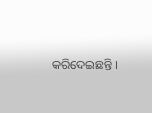କରିଦେଇଛନ୍ତି ।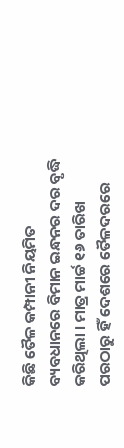କିଛି ତୈଳ କମ୍ପାନୀ ନିୟମିତ ବ୍ୟବଧାନରେ ବିମାନ ଇନ୍ଧନର ଦର ବୃଦ୍ଧି କରିଥିଲା । ମାତ୍ର ମାର୍ଚ୍ଚ ୧୬ ତାରିଖ ପରଠାରୁ ହିଁ ଦେଶରେ ତୈଳଦରରେ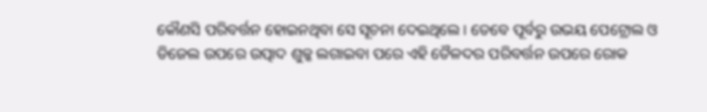କୌଣସି ପରିବର୍ତ୍ତନ ହୋଇନଥିବା ସେ ସୂଚନା ଦେଇଥିଲେ । ତେବେ ପୂର୍ବରୁ ଉଭୟ ପେଟ୍ରୋଲ ଓ ଡିଜେଲ ଉପରେ ଉତ୍ପାଦ ଶୁଳ୍କ ଲଗାଇବା ପରେ ଏହି ତୈଳଦର ପରିବର୍ତ୍ତନ ଉପରେ ରୋକ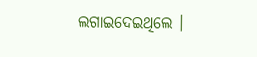ଲଗାଇଦେଇଥିଲେ ।